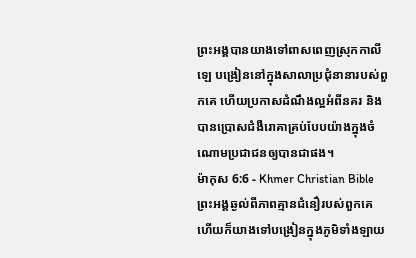ព្រះអង្គបានយាងទៅពាសពេញស្រុកកាលីឡេ បង្រៀននៅក្នុងសាលាប្រជុំនានារបស់ពួកគេ ហើយប្រកាសដំណឹងល្អអំពីនគរ និងបានប្រោសជំងឺរោគាគ្រប់បែបយ៉ាងក្នុងចំណោមប្រជាជនឲ្យបានជាផង។
ម៉ាកុស 6:6 - Khmer Christian Bible ព្រះអង្គឆ្ងល់ពីភាពគ្មានជំនឿរបស់ពួកគេ ហើយក៏យាងទៅបង្រៀនក្នុងភូមិទាំងឡាយ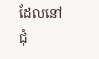ដែលនៅជុំ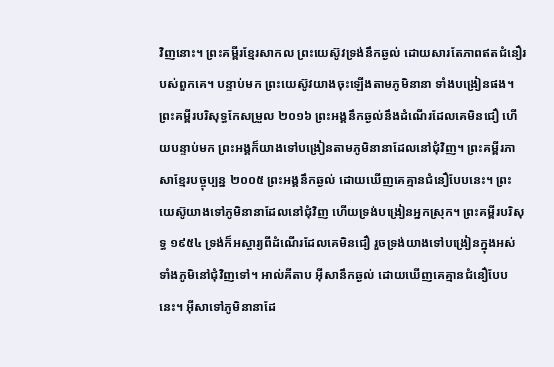វិញនោះ។ ព្រះគម្ពីរខ្មែរសាកល ព្រះយេស៊ូវទ្រង់នឹកឆ្ងល់ ដោយសារតែភាពឥតជំនឿរបស់ពួកគេ។ បន្ទាប់មក ព្រះយេស៊ូវយាងចុះឡើងតាមភូមិនានា ទាំងបង្រៀនផង។ ព្រះគម្ពីរបរិសុទ្ធកែសម្រួល ២០១៦ ព្រះអង្គនឹកឆ្ងល់នឹងដំណើរដែលគេមិនជឿ ហើយបន្ទាប់មក ព្រះអង្គក៏យាងទៅបង្រៀនតាមភូមិនានាដែលនៅជុំវិញ។ ព្រះគម្ពីរភាសាខ្មែរបច្ចុប្បន្ន ២០០៥ ព្រះអង្គនឹកឆ្ងល់ ដោយឃើញគេគ្មានជំនឿបែបនេះ។ ព្រះយេស៊ូយាងទៅភូមិនានាដែលនៅជុំវិញ ហើយទ្រង់បង្រៀនអ្នកស្រុក។ ព្រះគម្ពីរបរិសុទ្ធ ១៩៥៤ ទ្រង់ក៏អស្ចារ្យពីដំណើរដែលគេមិនជឿ រួចទ្រង់យាងទៅបង្រៀនក្នុងអស់ទាំងភូមិនៅជុំវិញទៅ។ អាល់គីតាប អ៊ីសានឹកឆ្ងល់ ដោយឃើញគេគ្មានជំនឿបែបនេះ។ អ៊ីសាទៅភូមិនានាដែ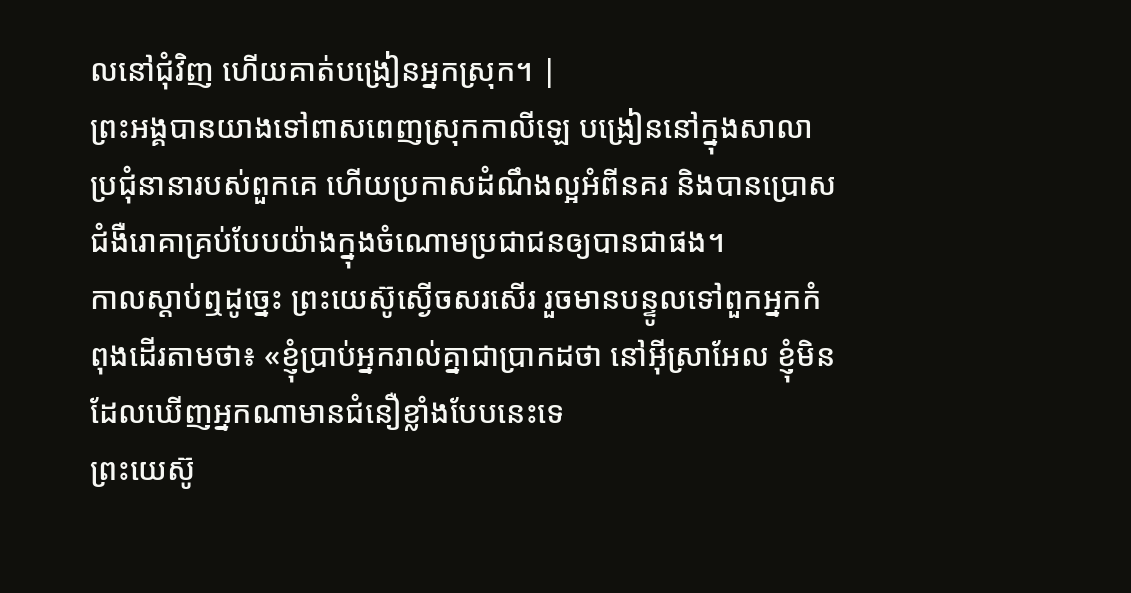លនៅជុំវិញ ហើយគាត់បង្រៀនអ្នកស្រុក។ |
ព្រះអង្គបានយាងទៅពាសពេញស្រុកកាលីឡេ បង្រៀននៅក្នុងសាលាប្រជុំនានារបស់ពួកគេ ហើយប្រកាសដំណឹងល្អអំពីនគរ និងបានប្រោសជំងឺរោគាគ្រប់បែបយ៉ាងក្នុងចំណោមប្រជាជនឲ្យបានជាផង។
កាលស្ដាប់ឮដូច្នេះ ព្រះយេស៊ូស្ងើចសរសើរ រួចមានបន្ទូលទៅពួកអ្នកកំពុងដើរតាមថា៖ «ខ្ញុំបា្រប់អ្នករាល់គ្នាជាបា្រកដថា នៅអ៊ីស្រាអែល ខ្ញុំមិនដែលឃើញអ្នកណាមានជំនឿខ្លាំងបែបនេះទេ
ព្រះយេស៊ូ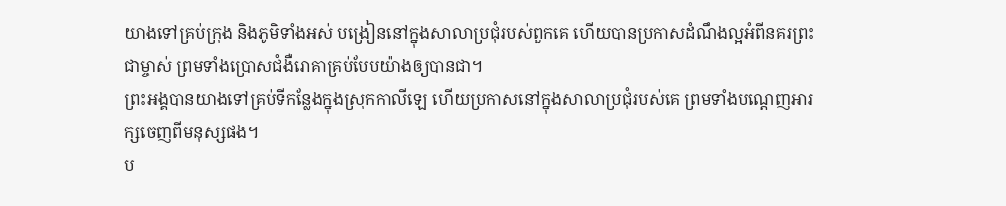យាងទៅគ្រប់ក្រុង និងភូមិទាំងអស់ បង្រៀននៅក្នុងសាលាប្រជុំរបស់ពួកគេ ហើយបានប្រកាសដំណឹងល្អអំពីនគរព្រះជាម្ចាស់ ព្រមទាំងប្រោសជំងឺរោគាគ្រប់បែបយ៉ាងឲ្យបានជា។
ព្រះអង្គបានយាងទៅគ្រប់ទីកន្លែងក្នុងស្រុកកាលីឡេ ហើយប្រកាសនៅក្នុងសាលាប្រជុំរបស់គេ ព្រមទាំងបណ្ដេញអារក្សចេញពីមនុស្សផង។
ប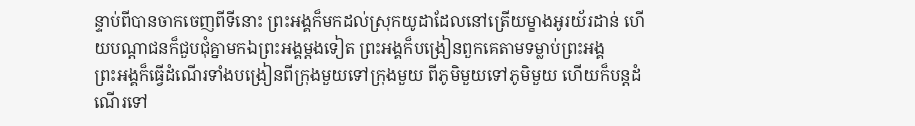ន្ទាប់ពីបានចាកចេញពីទីនោះ ព្រះអង្គក៏មកដល់ស្រុកយូដាដែលនៅត្រើយម្ខាងអូរយ័រដាន់ ហើយបណ្ដាជនក៏ជួបជុំគ្នាមកឯព្រះអង្គម្ដងទៀត ព្រះអង្គក៏បង្រៀនពួកគេតាមទម្លាប់ព្រះអង្គ
ព្រះអង្គក៏ធ្វើដំណើរទាំងបង្រៀនពីក្រុងមួយទៅក្រុងមួយ ពីភូមិមួយទៅភូមិមួយ ហើយក៏បន្ដដំណើរទៅ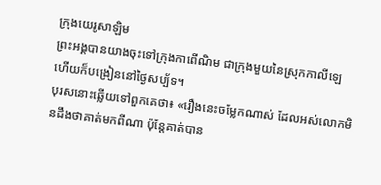ក្រុងយេរូសាឡិម
ព្រះអង្គបានយាងចុះទៅក្រុងកាពើណិម ជាក្រុងមួយនៃស្រុកកាលីឡេ ហើយក៏បង្រៀននៅថ្ងៃសប្ប័ទ។
បុរសនោះឆ្លើយទៅពួកគេថា៖ «រឿងនេះចម្លែកណាស់ ដែលអស់លោកមិនដឹងថាគាត់មកពីណា ប៉ុន្ដែគាត់បាន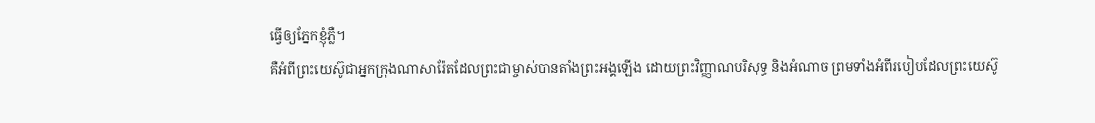ធ្វើឲ្យភ្នែកខ្ញុំភ្លឺ។
គឺអំពីព្រះយេស៊ូជាអ្នកក្រុងណាសារ៉ែតដែលព្រះជាម្ចាស់បានតាំងព្រះអង្គឡើង ដោយព្រះវិញ្ញាណបរិសុទ្ធ និងអំណាច ព្រមទាំងអំពីរបៀបដែលព្រះយេស៊ូ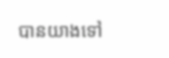បានយាងទៅ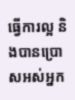ធ្វើការល្អ និងបានប្រោសអស់អ្នក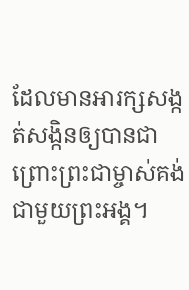ដែលមានអារក្សសង្កត់សង្កិនឲ្យបានជា ព្រោះព្រះជាម្ចាស់គង់ជាមួយព្រះអង្គ។